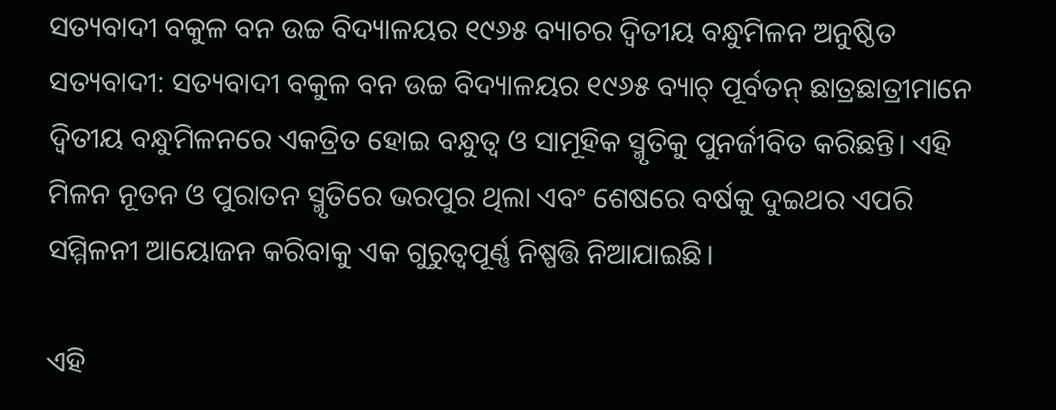ସତ୍ୟବାଦୀ ବକୁଳ ବନ ଉଚ୍ଚ ବିଦ୍ୟାଳୟର ୧୯୬୫ ବ୍ୟାଚର ଦ୍ୱିତୀୟ ବନ୍ଧୁମିଳନ ଅନୁଷ୍ଠିତ
ସତ୍ୟବାଦୀ: ସତ୍ୟବାଦୀ ବକୁଳ ବନ ଉଚ୍ଚ ବିଦ୍ୟାଳୟର ୧୯୬୫ ବ୍ୟାଚ୍ ପୂର୍ବତନ୍ ଛାତ୍ରଛାତ୍ରୀମାନେ ଦ୍ୱିତୀୟ ବନ୍ଧୁମିଳନରେ ଏକତ୍ରିତ ହୋଇ ବନ୍ଧୁତ୍ୱ ଓ ସାମୂହିକ ସ୍ମୃତିକୁ ପୁନର୍ଜୀବିତ କରିଛନ୍ତି। ଏହି ମିଳନ ନୂତନ ଓ ପୁରାତନ ସ୍ମୃତିରେ ଭରପୁର ଥିଲା ଏବଂ ଶେଷରେ ବର୍ଷକୁ ଦୁଇଥର ଏପରି ସମ୍ମିଳନୀ ଆୟୋଜନ କରିବାକୁ ଏକ ଗୁରୁତ୍ୱପୂର୍ଣ୍ଣ ନିଷ୍ପତ୍ତି ନିଆଯାଇଛି।

ଏହି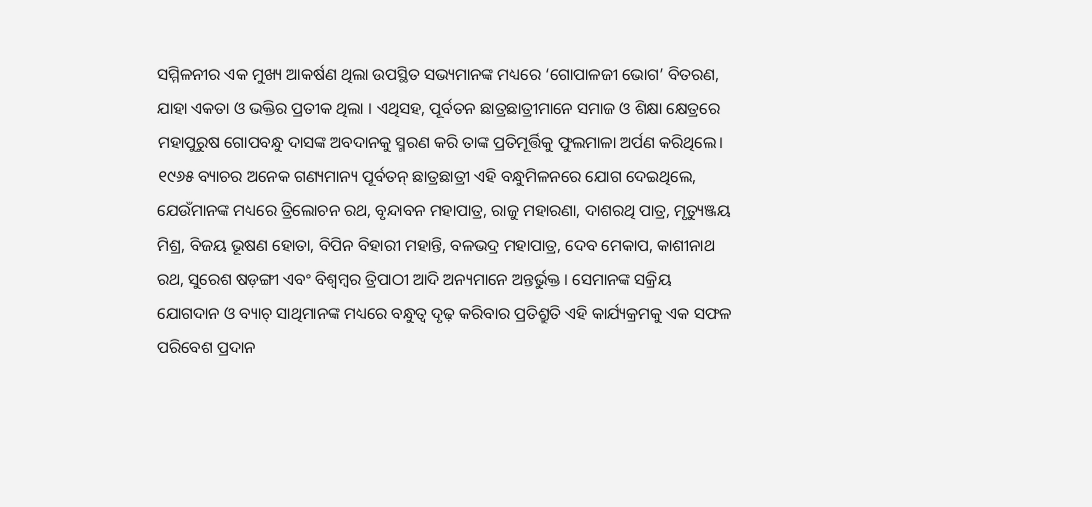ସମ୍ମିଳନୀର ଏକ ମୁଖ୍ୟ ଆକର୍ଷଣ ଥିଲା ଉପସ୍ଥିତ ସଭ୍ୟମାନଙ୍କ ମଧ୍ୟରେ ‘ଗୋପାଳଜୀ ଭୋଗ’ ବିତରଣ, ଯାହା ଏକତା ଓ ଭକ୍ତିର ପ୍ରତୀକ ଥିଲା । ଏଥିସହ, ପୂର୍ବତନ ଛାତ୍ରଛାତ୍ରୀମାନେ ସମାଜ ଓ ଶିକ୍ଷା କ୍ଷେତ୍ରରେ ମହାପୁରୁଷ ଗୋପବନ୍ଧୁ ଦାସଙ୍କ ଅବଦାନକୁ ସ୍ମରଣ କରି ତାଙ୍କ ପ୍ରତିମୂର୍ତ୍ତିକୁ ଫୁଲମାଳା ଅର୍ପଣ କରିଥିଲେ।
୧୯୬୫ ବ୍ୟାଚର ଅନେକ ଗଣ୍ୟମାନ୍ୟ ପୂର୍ବତନ୍ ଛାତ୍ରଛାତ୍ରୀ ଏହି ବନ୍ଧୁମିଳନରେ ଯୋଗ ଦେଇଥିଲେ, ଯେଉଁମାନଙ୍କ ମଧ୍ୟରେ ତ୍ରିଲୋଚନ ରଥ, ବୃନ୍ଦାବନ ମହାପାତ୍ର, ରାଜୁ ମହାରଣା, ଦାଶରଥି ପାତ୍ର, ମୃତ୍ୟୁଞ୍ଜୟ ମିଶ୍ର, ବିଜୟ ଭୂଷଣ ହୋତା, ବିପିନ ବିହାରୀ ମହାନ୍ତି, ବଳଭଦ୍ର ମହାପାତ୍ର, ଦେବ ମେକାପ, କାଶୀନାଥ ରଥ, ସୁରେଶ ଷଡ଼ଙ୍ଗୀ ଏବଂ ବିଶ୍ୱମ୍ବର ତ୍ରିପାଠୀ ଆଦି ଅନ୍ୟମାନେ ଅନ୍ତର୍ଭୁକ୍ତ । ସେମାନଙ୍କ ସକ୍ରିୟ ଯୋଗଦାନ ଓ ବ୍ୟାଚ୍ ସାଥିମାନଙ୍କ ମଧ୍ୟରେ ବନ୍ଧୁତ୍ୱ ଦୃଢ଼ କରିବାର ପ୍ରତିଶ୍ରୁତି ଏହି କାର୍ଯ୍ୟକ୍ରମକୁ ଏକ ସଫଳ ପରିବେଶ ପ୍ରଦାନ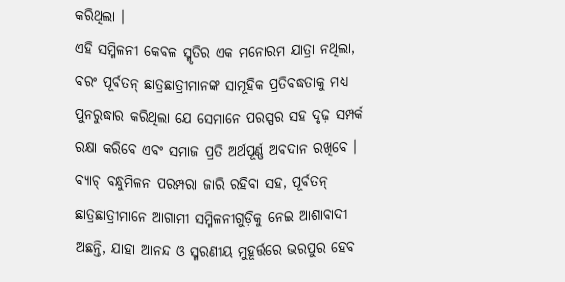କରିଥିଲା ।
ଏହି ସମ୍ମିଳନୀ କେବଳ ସ୍ମୃତିର ଏକ ମନୋରମ ଯାତ୍ରା ନଥିଲା, ବରଂ ପୂର୍ବତନ୍ ଛାତ୍ରଛାତ୍ରୀମାନଙ୍କ ସାମୂହିକ ପ୍ରତିବଦ୍ଧତାକୁ ମଧ୍ୟ ପୁନରୁଦ୍ଧାର କରିଥିଲା ଯେ ସେମାନେ ପରସ୍ପର ସହ ଦୃଢ଼ ସମ୍ପର୍କ ରକ୍ଷା କରିବେ ଏବଂ ସମାଜ ପ୍ରତି ଅର୍ଥପୂର୍ଣ୍ଣ ଅବଦାନ ରଖିବେ । ବ୍ୟାଚ୍ ବନ୍ଧୁମିଳନ ପରମ୍ପରା ଜାରି ରହିବା ସହ, ପୂର୍ବତନ୍ ଛାତ୍ରଛାତ୍ରୀମାନେ ଆଗାମୀ ସମ୍ମିଳନୀଗୁଡ଼ିକୁ ନେଇ ଆଶାବାଦୀ ଅଛନ୍ତି, ଯାହା ଆନନ୍ଦ ଓ ସ୍ମରଣୀୟ ମୁହୂର୍ତ୍ତରେ ଭରପୁର ହେବ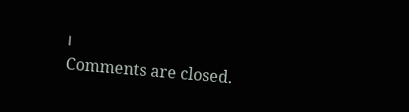।
Comments are closed.